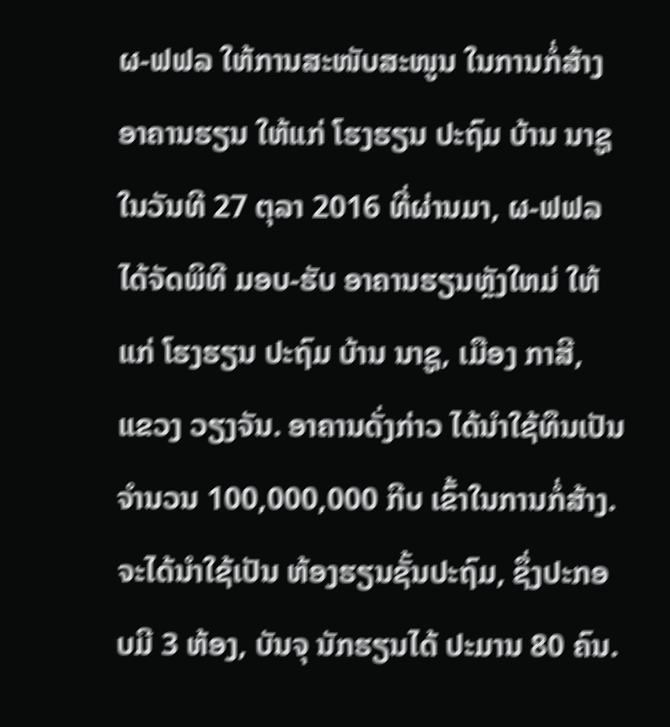ຜ-ຟຟລ ໃຫ້ການສະໜັບສະໜູນ ໃນການກໍ່ສ້າງອາຄານຮຽນ ໃຫ້ແກ່ ໂຮງຮຽນ ປະຖົມ ບ້ານ ນາຊູ
ໃນວັນທີ 27 ຕຸລາ 2016 ທີ່ຜ່ານມາ, ຜ-ຟຟລ ໄດ້ຈັດພິທີ ມອບ-ຮັບ ອາຄານຮຽນຫຼັງໃຫມ່ ໃຫ້ແກ່ ໂຮງຮຽນ ປະຖົມ ບ້ານ ນາຊູ, ເມືອງ ກາສີ, ແຂວງ ວຽງຈັນ. ອາຄານດັ່ງກ່າວ ໄດ້ນຳໃຊ້ທຶນເປັນ ຈຳນວນ 100,000,000 ກີບ ເຂົ້າໃນການກໍ່ສ້າງ. ຈະໄດ້ນຳໃຊ້ເປັນ ຫ້ອງຮຽນຊັ້ນປະຖົມ, ຊຶ່ງປະກອບມີ 3 ຫ້ອງ, ບັນຈຸ ນັກຮຽນໄດ້ ປະມານ 80 ຄົນ.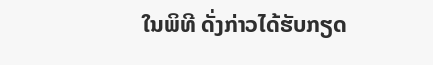ໃນພິທີ ດັ່ງກ່າວໄດ້ຮັບກຽດ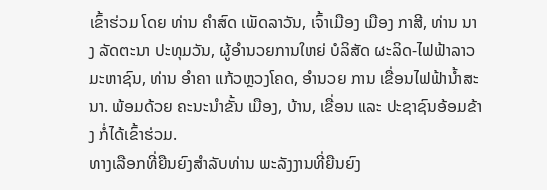ເຂົ້າຮ່ວມ ໂດຍ ທ່ານ ຄຳສົດ ເພັດລາວັນ, ເຈົ້າເມືອງ ເມືອງ ກາສີ, ທ່ານ ນາງ ລັດຕະນາ ປະທຸມວັນ, ຜູ້ອຳນວຍການໃຫຍ່ ບໍລິສັດ ຜະລິດ-ໄຟຟ້າລາວ ມະຫາຊົນ, ທ່ານ ອຳຄາ ແກ້ວຫຼວງໂຄດ, ອຳນວຍ ການ ເຂື່ອນໄຟຟ້ານໍ້າສະນາ. ພ້ອມດ້ວຍ ຄະນະນຳຂັ້ນ ເມືອງ, ບ້ານ, ເຂື່ອນ ແລະ ປະຊາຊົນອ້ອມຂ້າງ ກໍ່ໄດ້ເຂົ້າຮ່ວມ.
ທາງເລືອກທີ່ຍືນຍົງສຳລັບທ່ານ ພະລັງງານທີ່ຍືນຍົງ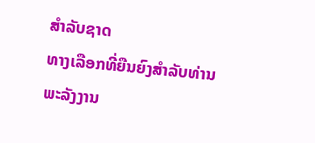ສຳລັບຊາດ
ທາງເລືອກທີ່ຍືນຍົງສຳລັບທ່ານ
ພະລັງງານ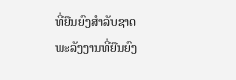ທີ່ຍືນຍົງສຳລັບຊາດ
ພະລັງງານທີ່ຍືນຍົງ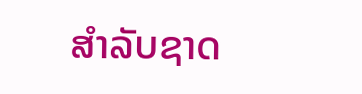ສຳລັບຊາດ